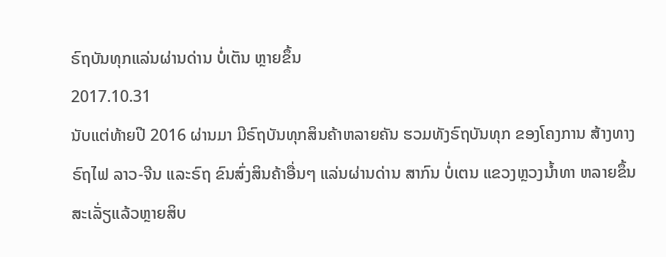ຣົຖບັນທຸກແລ່ນຜ່ານດ່ານ ບໍ່ເຕັນ ຫຼາຍຂຶ້ນ
2017.10.31
ນັບແຕ່ທ້າຍປີ 2016 ຜ່ານມາ ມີຣົຖບັນທຸກສິນຄ້າຫລາຍຄັນ ຮວມທັງຣົຖບັນທຸກ ຂອງໂຄງການ ສ້າງທາງຣົຖໄຟ ລາວ-ຈີນ ແລະຣົຖ ຂົນສົ່ງສິນຄ້າອື່ນໆ ແລ່ນຜ່ານດ່ານ ສາກົນ ບໍ່ເຕນ ແຂວງຫຼວງນໍ້າທາ ຫລາຍຂຶ້ນ ສະເລັ່ຽແລ້ວຫຼາຍສິບ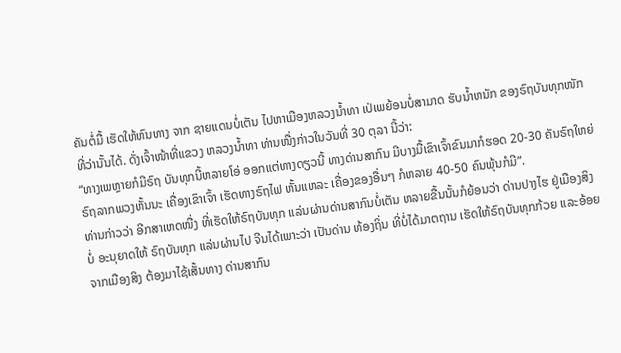ຄັນຕໍ່ມື້ ເຮັດໃຫ້ຫົນທາງ ຈາກ ຊາຍແດນບໍ່ເຕັນ ໄປຫາເມືອງຫລວງນໍ້າທາ ເປ່ເພຍ້ອນບໍ່ສາມາດ ຮັບນໍ້າຫນັກ ຂອງຣົຖບັນທຸກໜັກ ທີ່ວ່ານັ້ນໄດ້. ດັ່ງເຈົ້າໜ້າທີ່ແຂວງ ຫລວງນໍ້າທາ ທ່ານໜື່ງກ່າວໃນວັນທີ່ 30 ຕຸລາ ນີ້ວ່າ:
“ທາງເພຫຼາຍກໍມີຣົຖ ບັນທຸກນີ້ຫລາຍໂອ່ ອອກແຕ່ທາງດຽວນີ້ ທາງດ່ານສາກົນ ມີບາງມື້ເຂົາເຈົ້າຂົນມາກໍຮອດ 20-30 ຄັນຣົຖໃຫຍ່ ຣົຖລາກພວງຫັ້ນນະ ເຄື່ອງເຂົາເຈົ້າ ເຮັດທາງຣົຖໄຟ ຫັ້ນແຫລະ ເຄື່ອງຂອງອື່ນໆ ກໍຫລາຍ 40-50 ຄົນພຸ້ນກໍມີ”.
ທ່ານກ່າວວ່າ ອີກສາເຫດໜື່ງ ທີ່ເຮັດໃຫ້ຣົຖບັນທຸກ ແລ່ນຜ່ານດ່ານສາກົນບໍ່ເຕັນ ຫລາຍຂື້ນນັ້ນກໍຍ້ອນວ່າ ດ່ານປາງໄຮ ຢູ່ເມືອງສິງ ບໍ່ ອະນຸຍາດໃຫ້ ຣົຖບັນທຸກ ແລ່ນຜ່ານໄປ ຈີນໄດ້ເພາະວ່າ ເປັນດ່ານ ທ້ອງຖິ່ນ ທີ່ບໍ່ໄດ້ມາຕຖານ ເຮັດໃຫ້ຣົຖບັນທຸກກ້ວຍ ແລະອ້ອຍ ຈາກເມືອງສິງ ຕ້ອງມາໄຊ້ເສັ້ນທາງ ດ່ານສາກົນ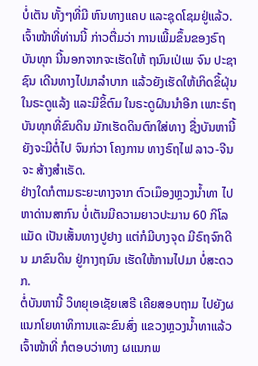ບໍ່ເຕັນ ທັ້ງໆທີ່ມີ ຫົນທາງແຄບ ແລະຊຸດໂຊມຢູ່ແລ້ວ.
ເຈົ້າໜ້າທີ່ທ່ານນີ້ ກ່າວຕື່ມວ່າ ການເພີ້ມຂຶ້ນຂອງຣົຖບັນທຸກ ນີ້ນອກຈາກຈະເຮັດໃຫ້ ຖນົນເປ່ເພ ຈົນ ປະຊາຊົນ ເດີນທາງໄປມາລໍາບາກ ແລ້ວຍັງເຮັດໃຫ້ເກິດຂິ້ຝຸ່ນ ໃນຣະດູແລ້ງ ແລະມີຂິ້ຕົມ ໃນຣະດູຝົນນໍາອີກ ເພາະຣົຖບັນທຸກທີ່ຂົນດິນ ມັກເຮັດດິນຕົກໃສ່ທາງ ຊື່ງບັນຫານີ້ ຍັງຈະມີຕໍ່ໄປ ຈົນກ່ວາ ໂຄງການ ທາງຣົຖໄຟ ລາວ-ຈີນ ຈະ ສ້າງສໍາເຣັດ.
ຢ່າງໃດກໍຕາມຣະຍະທາງຈາກ ຕົວເມຶອງຫຼວງນໍ້າທາ ໄປຫາດ່ານສາກົນ ບໍ່ເຕັນມີຄວາມຍາວປະມານ 60 ກິໂລແມັດ ເປັນເສັ້ນທາງປູຢາງ ແຕ່ກໍມີບາງຈຸດ ມີຣົຖຈົກດີນ ມາຂົນດິນ ຢູ່ກາງຖນົນ ເຮັດໃຫ້ການໄປມາ ບໍ່ສະດວກ.
ຕໍ່ບັນຫານີ້ ວິທຍຸເອເຊັຍເສຣີ ເຄີຍສອບຖາມ ໄປຍັງຜແນກໂຍທາທິການແລະຂົນສົ່ງ ແຂວງຫຼວງນໍ້າທາແລ້ວ ເຈົ້າໜ້າທີ່ ກໍຕອບວ່າທາງ ຜແນກພ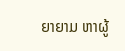ຍາຍາມ ຫາຜູ້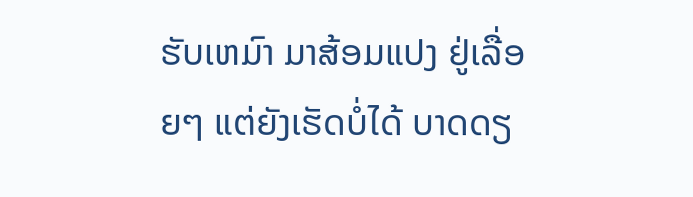ຮັບເຫມົາ ມາສ້ອມແປງ ຢູ່ເລື່ອຍໆ ແຕ່ຍັງເຮັດບໍ່ໄດ້ ບາດດຽ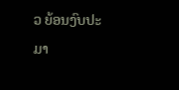ວ ຍ້ອນງົບປະມາ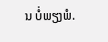ນ ບໍ່ພຽງພໍ.